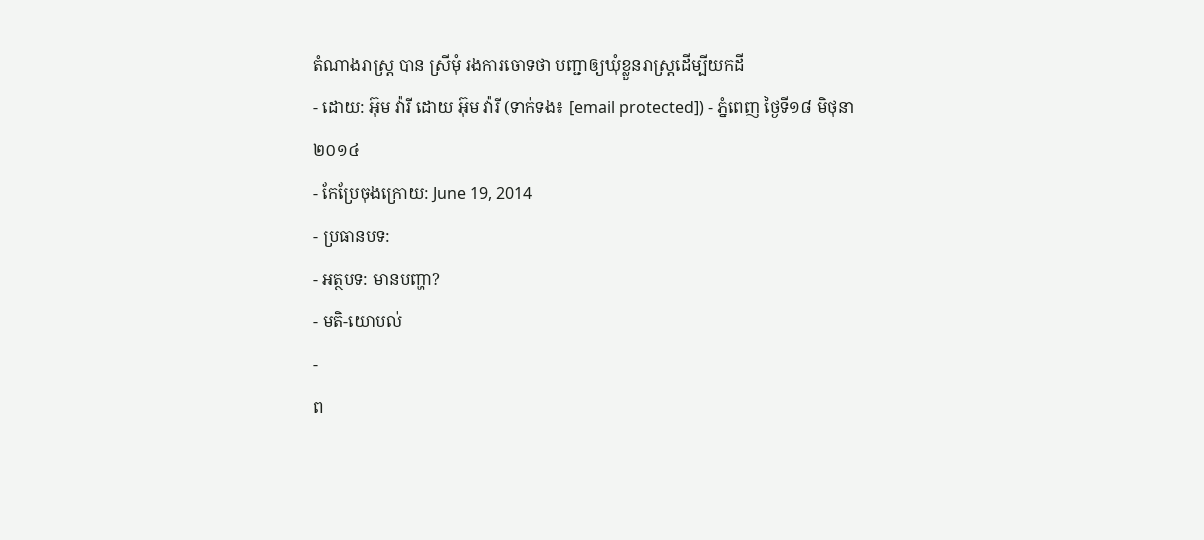តំណាងរាស្ត្រ បាន ស្រីមុំ រងការចោទថា បញ្ជាឲ្យឃុំខ្លួនរាស្ត្រដើម្បីយកដី
- ដោយ: អ៊ុម វ៉ារី ដោយ អ៊ុម វ៉ារី (ទាក់ទង៖ [email protected]) - ភ្នំពេញ ថ្ងៃទី១៨ មិថុនា ២០១៤
- កែប្រែចុងក្រោយ: June 19, 2014
- ប្រធានបទ:
- អត្ថបទ: មានបញ្ហា?
- មតិ-យោបល់
-
ព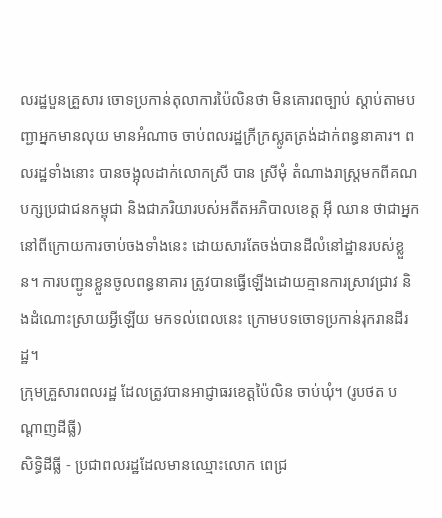លរដ្ឋបួនគ្រួសារ ចោទប្រកាន់តុលាការប៉ៃលិនថា មិនគោរពច្បាប់ ស្តាប់តាមបញ្ជាអ្នកមានលុយ មានអំណាច ចាប់ពលរដ្ឋក្រីក្រស្លូតត្រង់ដាក់ពន្ធនាគារ។ ពលរដ្ឋទាំងនោះ បានចង្អុលដាក់លោកស្រី បាន ស្រីមុំ តំណាងរាស្ត្រមកពីគណបក្សប្រជាជនកម្ពុជា និងជាភរិយារបស់អតីតអភិបាលខេត្ត អ៊ី ឈាន ថាជាអ្នកនៅពីក្រោយការចាប់ចងទាំងនេះ ដោយសារតែចង់បានដីលំនៅដ្ឋានរបស់ខ្លួន។ ការបញ្ជូនខ្លួនចូលពន្ធនាគារ ត្រូវបានធ្វើឡើងដោយគ្មានការស្រាវជ្រាវ និងដំណោះស្រាយអ្វីឡើយ មកទល់ពេលនេះ ក្រោមបទចោទប្រកាន់រុករានដីរដ្ឋ។
ក្រុមគ្រួសារពលរដ្ឋ ដែលត្រូវបានអាជ្ញាធរខេត្តប៉ៃលិន ចាប់ឃុំ។ (រូបថត បណ្ដាញដីធ្លី)
សិទ្ធិដីធ្លី - ប្រជាពលរដ្ឋដែលមានឈ្មោះលោក ពេជ្រ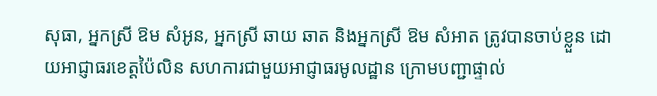សុធា, អ្នកស្រី ឱម សំអូន, អ្នកស្រី ឆាយ ឆាត និងអ្នកស្រី ឱម សំអាត ត្រូវបានចាប់ខ្លួន ដោយអាជ្ញាធរខេត្តប៉ៃលិន សហការជាមួយអាជ្ញាធរមូលដ្ឋាន ក្រោមបញ្ជាផ្ទាល់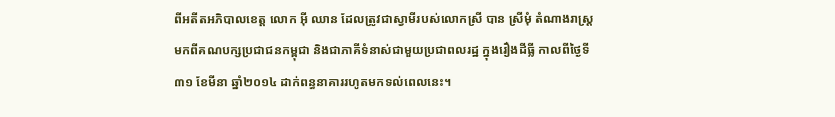ពីអតីតអភិបាលខេត្ត លោក អ៊ី ឈាន ដែលត្រូវជាស្វាមីរបស់លោកស្រី បាន ស្រីមុំ តំណាងរាស្ត្រមកពីគណបក្សប្រជាជនកម្ពុជា និងជាភាគីទំនាស់ជាមួយប្រជាពលរដ្ឋ ក្នុងរឿងដីធ្លី កាលពីថ្ងៃទី៣១ ខែមីនា ឆ្នាំ២០១៤ ដាក់ពន្ធនាគាររហូតមកទល់ពេលនេះ។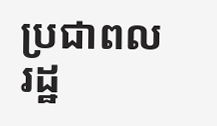ប្រជាពលរដ្ឋ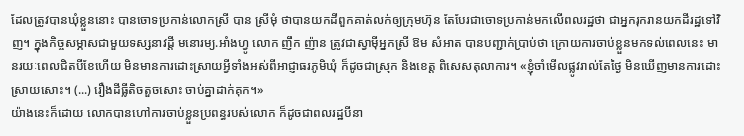ដែលត្រូវបានឃុំខ្លួននោះ បានចោទប្រកាន់លោកស្រី បាន ស្រីមុំ ថាបានយកដីពួកគាត់លក់ឲ្យក្រុមហ៊ុន តែបែរជាចោទប្រកាន់មកលើពលរដ្ឋថា ជាអ្នករុករានយកដីរដ្ឋទៅវិញ។ ក្នុងកិច្ចសម្ភាសជាមួយទស្សនាវដ្តី មនោរម្យ.អាំងហ្វូ លោក ញឹក ញ៉ាន ត្រូវជាស្វាម៉ីអ្នកស្រី ឱម សំអាត បានបញ្ជាក់ប្រាប់ថា ក្រោយការចាប់ខ្លួនមកទល់ពេលនេះ មានរយៈពេលជិតបីខែហើយ មិនមានការដោះស្រាយអ្វីទាំងអស់ពីអាជ្ញាធរភូមិឃុំ ក៏ដូចជាស្រុក និងខេត្ត ពិសេសតុលាការ។ «ខ្ញុំចាំមើលផ្លូវរាល់តែថ្ងៃ មិនឃើញមានការដោះស្រាយសោះ។ (...) រឿងដីធ្លីតិចតួចសោះ ចាប់គ្នាដាក់គុក។»
យ៉ាងនេះក៏ដោយ លោកបានហៅការចាប់ខ្លួនប្រពន្ធរបស់លោក ក៏ដូចជាពលរដ្ឋបីនា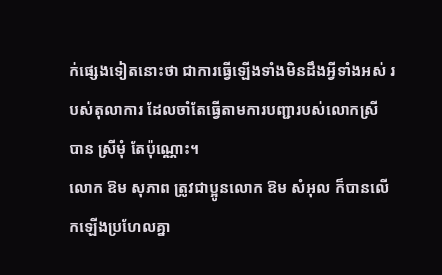ក់ផ្សេងទៀតនោះថា ជាការធ្វើឡើងទាំងមិនដឹងអ្វីទាំងអស់ របស់តុលាការ ដែលចាំតែធ្វើតាមការបញ្ជារបស់លោកស្រី បាន ស្រីមុំ តែប៉ុណ្ណោះ។
លោក ឱម សុភាព ត្រូវជាប្អូនលោក ឱម សំអុល ក៏បានលើកឡើងប្រហែលគ្នា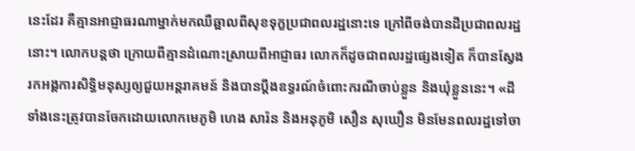នេះដែរ គឺគ្មានអាជ្ញាធរណាម្នាក់មកឈឺឆ្អាលពីសុខទុក្ខប្រជាពលរដ្ឋនោះទេ ក្រៅពីចង់បានដីប្រជាពលរដ្ឋនោះ។ លោកបន្តថា ក្រោយពីគ្មានដំណោះស្រាយពីអាជ្ញាធរ លោកក៏ដូចជាពលរដ្ឋផ្សេងទៀត ក៏បានស្វែងរកអង្គការសិទ្ធិមនុស្សឲ្យជួយអន្តរាគមន៍ និងបានប្តឹងឧទ្ធរណ៍ចំពោះករណីចាប់ខ្លួន និងឃុំខ្លួននេះ។ «ដីទាំងនេះត្រូវបានចែកដោយលោកមេភូមិ ហេង សារ៉ន និងអនុភូមិ សឿន សុឃឿន មិនមែនពលរដ្ឋទៅចា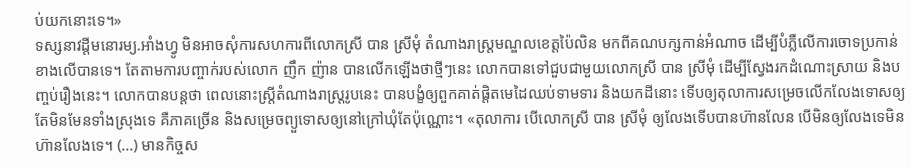ប់យកនោះទេ។»
ទស្សនាវដ្តីមនោរម្យ.អាំងហ្វូ មិនអាចសុំការសហការពីលោកស្រី បាន ស្រីមុំ តំណាងរាស្ត្រមណ្ឌលខេត្តប៉ៃលិន មកពីគណបក្សកាន់អំណាច ដើម្បីបំភ្លឺលើការចោទប្រកាន់ខាងលើបានទេ។ តែតាមការបញ្ចាក់របស់លោក ញឹក ញ៉ាន បានលើកឡើងថាថ្មីៗនេះ លោកបានទៅជួបជាមួយលោកស្រី បាន ស្រីមុំ ដើម្បីស្វែងរកដំណោះស្រាយ និងបញ្ចប់រឿងនេះ។ លោកបានបន្តថា ពេលនោះស្ត្រីតំណាងរាស្ត្ររូបនេះ បានបង្ខំឲ្យពួកគាត់ផ្តិតមេដៃឈប់ទាមទារ និងយកដីនោះ ទើបឲ្យតុលាការសម្រេចលើកលែងទោសឲ្យ តែមិនមែនទាំងស្រុងទេ គឺភាគច្រើន និងសម្រេចព្យួទោសឲ្យនៅក្រៅឃុំតែប៉ុណ្ណោះ។ «តុលាការ បើលោកស្រី បាន ស្រីមុំ ឲ្យលែងទើបបានហ៊ានលែន បើមិនឲ្យលែងទេមិនហ៊ានលែងទេ។ (...) មានកិច្ចស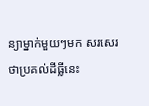ន្យាម្នាក់មួយៗមក សរសេរថាប្រគល់ដីធ្លីនេះ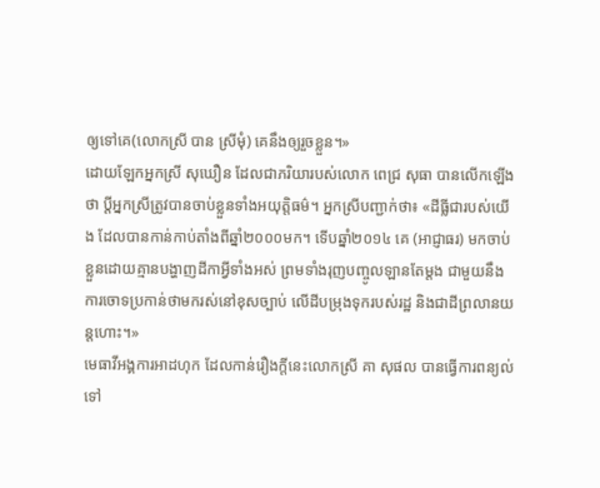ឲ្យទៅគេ(លោកស្រី បាន ស្រីមុំ) គេនឹងឲ្យរួចខ្លួន។»
ដោយឡែកអ្នកស្រី សុឃឿន ដែលជាភរិយារបស់លោក ពេជ្រ សុធា បានលើកឡើងថា ប្តីអ្នកស្រីត្រូវបានចាប់ខ្លួនទាំងអយុត្តិធម៌។ អ្នកស្រីបញ្ជាក់ថា៖ «ដីធ្លីជារបស់យើង ដែលបានកាន់កាប់តាំងពីឆ្នាំ២០០០មក។ ទើបឆ្នាំ២០១៤ គេ (អាជ្ញាធរ) មកចាប់ខ្លួនដោយគ្មានបង្ហាញដីកាអ្វីទាំងអស់ ព្រមទាំងរុញបញ្ចូលឡានតែម្តង ជាមួយនឹងការចោទប្រកាន់ថាមករស់នៅខុសច្បាប់ លើដីបម្រុងទុករបស់រដ្ឋ និងជាដីព្រលានយន្តហោះ។»
មេធាវីអង្គការអាដហុក ដែលកាន់រឿងក្តីនេះលោកស្រី គា សុផល បានធ្វើការពន្យល់ទៅ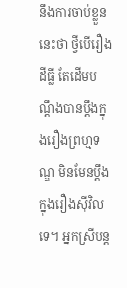នឹងការចាប់ខ្លួននេះថា ថ្វីបើរឿងដីធ្លី តែដើមបណ្តឹងបានប្តឹងក្នុងរឿងព្រហ្មទណ្ឌ មិនមែនប្តឹងក្នុងរឿងស៊ីវិលទេ។ អ្នកស្រីបន្ត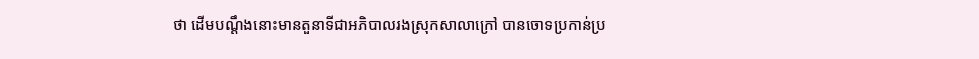ថា ដើមបណ្តឹងនោះមានតួនាទីជាអភិបាលរងស្រុកសាលាក្រៅ បានចោទប្រកាន់ប្រ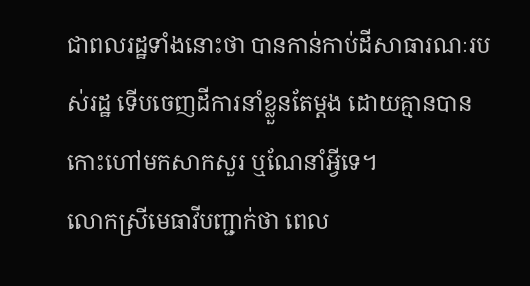ជាពលរដ្ឋទាំងនោះថា បានកាន់កាប់ដីសាធារណៈរបស់រដ្ឋ ទើបចេញដីការនាំខ្លួនតែម្តង ដោយគ្មានបានកោះហៅមកសាកសួរ ឬណែនាំអ្វីទេ។
លោកស្រីមេធាវីបញ្ជាក់ថា ពេល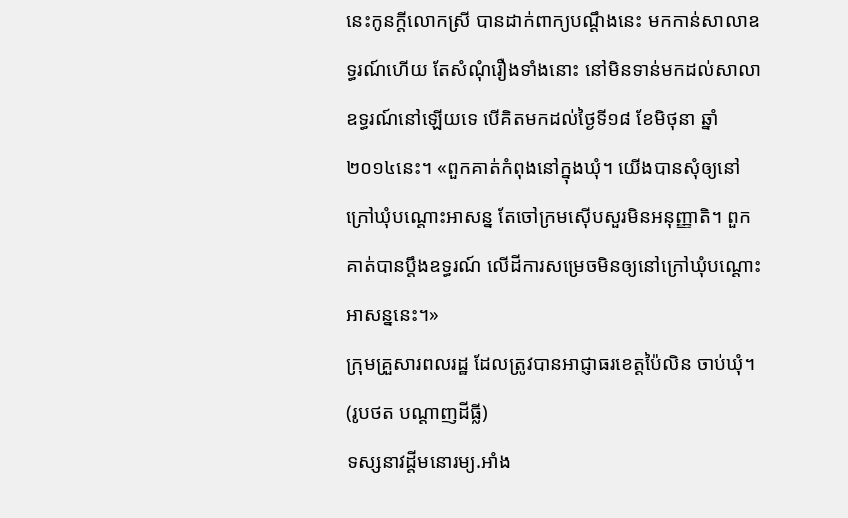នេះកូនក្តីលោកស្រី បានដាក់ពាក្យបណ្តឹងនេះ មកកាន់សាលាឧទ្ធរណ៍ហើយ តែសំណុំរឿងទាំងនោះ នៅមិនទាន់មកដល់សាលាឧទ្ធរណ៍នៅឡើយទេ បើគិតមកដល់ថ្ងៃទី១៨ ខែមិថុនា ឆ្នាំ២០១៤នេះ។ «ពួកគាត់កំពុងនៅក្នុងឃុំ។ យើងបានសុំឲ្យនៅក្រៅឃុំបណ្តោះអាសន្ន តែចៅក្រមស៊ើបសួរមិនអនុញ្ញាតិ។ ពួកគាត់បានប្តឹងឧទ្ធរណ៍ លើដីការសម្រេចមិនឲ្យនៅក្រៅឃុំបណ្តោះអាសន្ននេះ។»
ក្រុមគ្រួសារពលរដ្ឋ ដែលត្រូវបានអាជ្ញាធរខេត្តប៉ៃលិន ចាប់ឃុំ។ (រូបថត បណ្ដាញដីធ្លី)
ទស្សនាវដ្តីមនោរម្យ.អាំង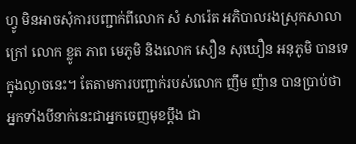ហ្វូ មិនអាចសុំការបញ្ជាក់ពីលោក សំ សារ៉េត អភិបាលរងស្រុកសាលាក្រៅ លោក ខ្លូត ភាព មេភូមិ និងលោក សឿន សុឃឿន អនុភូមិ បានទេក្នុងល្ងាចនេះ។ តែតាមការបញ្ជាក់របស់លោក ញឹម ញ៉ាន បានប្រាប់ថា អ្នកទាំងបីនាក់នេះជាអ្នកចេញមុខប្តឹង ជា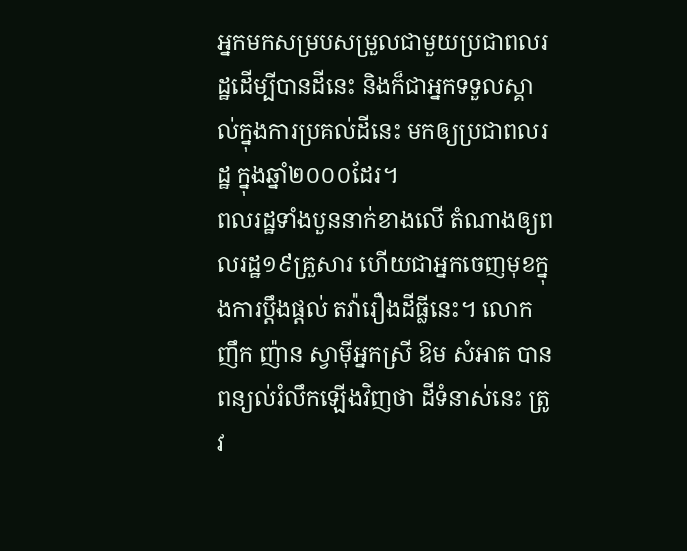អ្នកមកសម្របសម្រួលជាមួយប្រជាពលរដ្ឋដើម្បីបានដីនេះ និងក៏ជាអ្នកទទួលស្គាល់ក្នុងការប្រគល់ដីនេះ មកឲ្យប្រជាពលរដ្ឋ ក្នុងឆ្នាំ២០០០ដែរ។
ពលរដ្ឋទាំងបួននាក់ខាងលើ តំណាងឲ្យពលរដ្ឋ១៩គ្រួសារ ហើយជាអ្នកចេញមុខក្នុងការប្តឹងផ្តល់ តវ៉ារឿងដីធ្លីនេះ។ លោក ញឹក ញ៉ាន ស្វាម៉ីអ្នកស្រី ឱម សំអាត បានពន្យល់រំលឹកឡើងវិញថា ដីទំនាស់នេះ ត្រូវ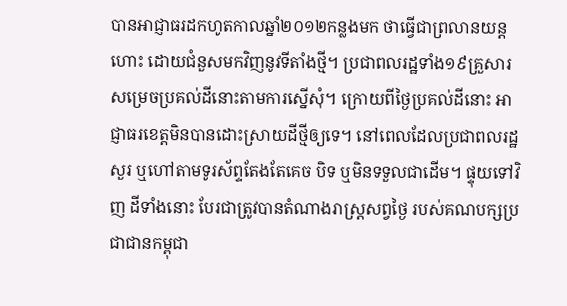បានអាជ្ញាធរដកហូតកាលឆ្នាំ២០១២កន្លងមក ថាធ្វើជាព្រលានយន្តហោះ ដោយជំនួសមកវិញនូវទីតាំងថ្មី។ ប្រជាពលរដ្ឋទាំង១៩គ្រួសារ សម្រេចប្រគល់ដីនោះតាមការស្នើសុំ។ ក្រោយពីថ្ងៃប្រគល់ដីនោះ អាជ្ញាធរខេត្តមិនបានដោះស្រាយដីថ្មីឲ្យទេ។ នៅពេលដែលប្រជាពលរដ្ឋសួរ ឬហៅតាមទូរស័ព្ទតែងតែគេច បិទ ឬមិនទទួលជាដើម។ ផ្ទុយទៅវិញ ដីទាំងនោះ បែរជាត្រូវបានតំណាងរាស្ត្រសព្វថ្ងៃ របស់គណបក្សប្រជាជានកម្ពុជា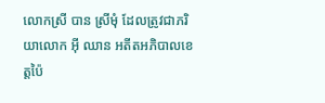លោកស្រី បាន ស្រីមុំ ដែលត្រូវជាភរិយាលោក អ៊ី ឈាន អតីតអភិបាលខេត្តប៉ៃ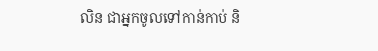លិន ជាអ្នកចូលទៅកាន់កាប់ និ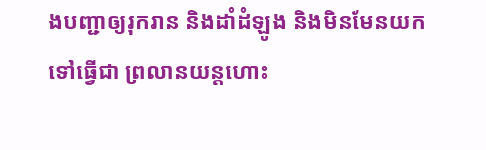ងបញ្ជាឲ្យរុករាន និងដាំដំឡូង និងមិនមែនយកទៅធ្វើជា ព្រលានយន្ដហោះ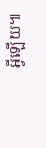អ្វីឡើយ៕